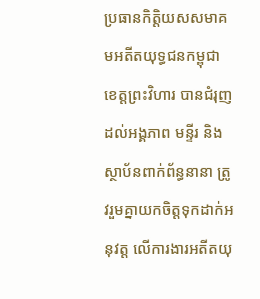ប្រធានកិត្តិយសសមាគមអតីតយុទ្ធជនកម្ពុជា ខេត្តព្រះវិហារ បានជំរុញដល់អង្គភាព មន្ទីរ និងស្ថាប័នពាក់ព័ន្ធនានា ត្រូវរួមគ្នាយកចិត្តទុកដាក់អនុវត្ត លើការងារអតីតយុ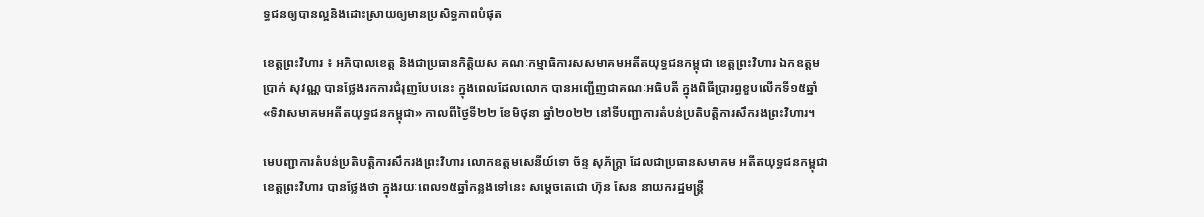ទ្ធជនឲ្យបានល្អនិងដោះស្រាយឲ្យមានប្រសិទ្ធភាពបំផុត

ខេត្តព្រះវិហារ ៖ អភិបាលខេត្ត និងជាប្រធានកិត្តិយស គណៈកម្មាធិការសសមាគមអតីតយុទ្ធជនកម្ពុជា ខេត្តព្រះវិហារ ឯកឧត្តម ប្រាក់ សុវណ្ណ បានថ្លែងរកការជំរុញបែបនេះ ក្នុងពេលដែលលោក បានអញ្ជើញជាគណៈអធិបតី ក្នុងពិធីប្រារព្ធខួបលើកទី១៥ឆ្នាំ «ទិវាសមាគមអតីតយុទ្ធជនកម្ពុជា» កាលពីថ្ងៃទី២២ ខែមិថុនា ឆ្នាំ២០២២ នៅទីបញ្ជាការតំបន់ប្រតិបត្តិការសឹករងព្រះវិហារ។

មេបញ្ជាការតំបន់ប្រតិបត្តិការសឹករងព្រះវិហារ លោកឧត្តមសេនីយ៍ទោ ច័ន្ទ សុភ័ក្រ្តា ដែលជាប្រធានសមាគម អតីតយុទ្ធជនកម្ពុជា ខេត្តព្រះវិហារ បានថ្លែងថា ក្នុងរយៈពេល១៥ឆ្នាំកន្លងទៅនេះ សម្ដេចតេជោ ហ៊ុន សែន នាយករដ្ឋមន្ត្រី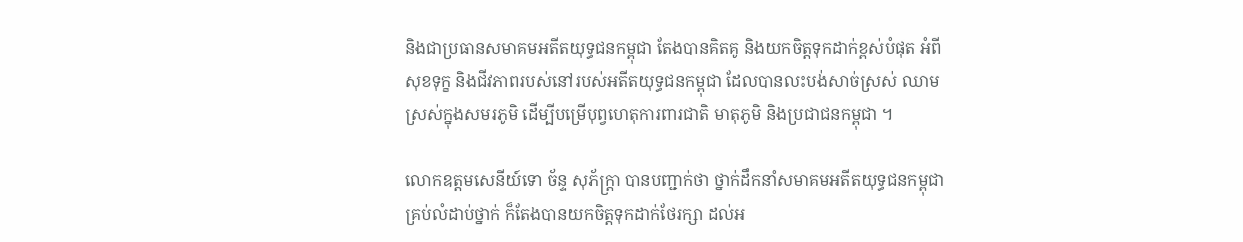និងជាប្រធានសមាគមអតីតយុទ្ធជនកម្ពុជា តែងបានគិតគូ និងយកចិត្តទុកដាក់ខ្ពស់បំផុត អំពីសុខទុក្ខ និងជីវភាពរបស់នៅរបស់អតីតយុទ្ធជនកម្ពុជា ដែលបានលះបង់សាច់ស្រស់ ឈាមស្រស់ក្នុងសមរភូមិ ដើម្បីបម្រើបុព្វហេតុការពារជាតិ មាតុភូមិ និងប្រជាជនកម្ពុជា ។

លោកឧត្តមសេនីយ៍ទោ ច័ន្ទ សុភ័ក្រ្តា បានបញ្ជាក់ថា ថ្នាក់ដឹកនាំសមាគមអតីតយុទ្ធជនកម្ពុជា គ្រប់លំដាប់ថ្នាក់ ក៏តែងបានយកចិត្តទុកដាក់ថែរក្សា ដល់អ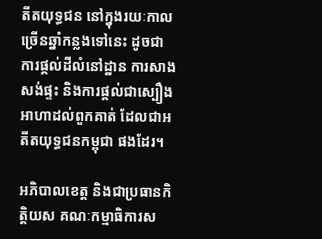តីតយុទ្ធជន នៅក្នុងរយៈកាលច្រើនឆ្នាំកន្លងទៅនេះ ដូចជា ការផ្ដល់ដីលំនៅដ្ឋាន ការសាងសង់ផ្ទះ និងការផ្ដល់ជាស្បឿងអាហាដល់ពួកគាត់ ដែលជាអតីតយុទ្ធជនកម្ពុជា ផងដែរ។

អភិបាលខេត្ត និងជាប្រធានកិត្តិយស គណៈកម្មាធិការស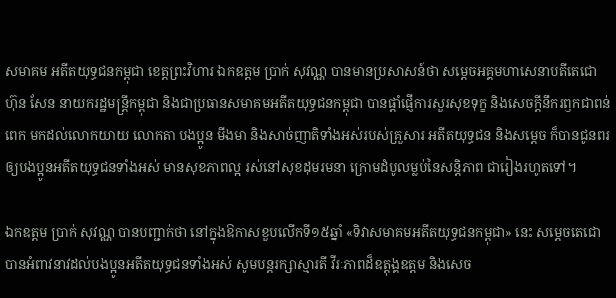សមាគម អតីតយុទ្ធជនកម្ពុជា ខេត្តព្រះវិហារ ឯកឧត្តម ប្រាក់ សុវណ្ណ បានមានប្រសាសន៍ថា សម្តេចអគ្គមហាសេនាបតីតេជោ ហ៊ុន សែន នាយករដ្ឋមន្ត្រីកម្ពុជា និងជាប្រធានសមាគមអតីតយុទ្ធជនកម្ពុជា បានផ្តាំផ្ញើការសួរសុខទុក្ខ និងសេចក្តីនឹករឭកជាពន់ពេក មកដល់លោកយាយ លោកតា បងប្អូន មីងមា និងសាច់ញាតិទាំងអស់របស់គ្រួសារ អតីតយុទ្ធជន និងសម្តេច ក៏បានជូនពរ ឲ្យបងប្អូនអតីតយុទ្ធជនទាំងអស់ មានសុខភាពល្អ រស់នៅសុខដុមរមនា ក្រោមដំបូលម្លប់នៃសន្តិភាព ជារៀងរហូតទៅ។

ឯកឧត្តម ប្រាក់ សុវណ្ណ បានបញ្ជាក់ថា នៅក្នុងឱកាសខួបលើកទី១៥ឆ្នាំ «ទិវាសមាគមអតីតយុទ្ធជនកម្ពុជា» នេះ សម្ដេចតេជោ បានអំពាវនាវដល់បងប្អូនអតីតយុទ្ធជនទាំងអស់ សូមបន្តរក្សាស្មារតី វីរៈភាពដ៏ឧត្តុង្គឧត្តម និងសេច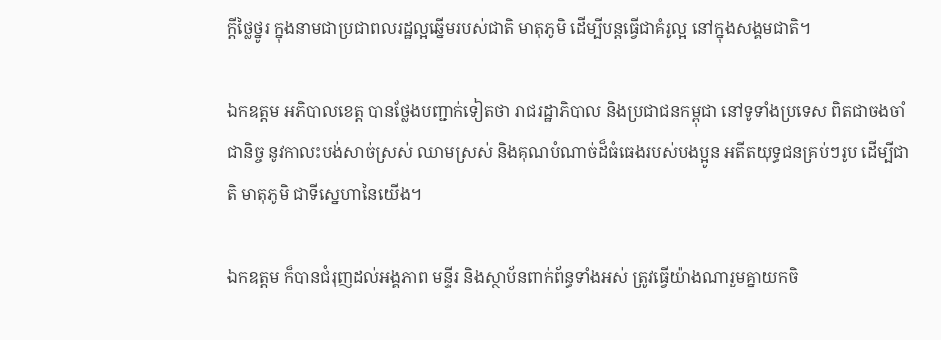ក្តីថ្លៃថ្នូរ ក្នុងនាមជាប្រជាពលរដ្ឋល្អឆ្នើមរបស់ជាតិ មាតុភូមិ ដើម្បីបន្តធ្វើជាគំរូល្អ នៅក្នុងសង្គមជាតិ។

ឯកឧត្តម អភិបាលខេត្ត បានថ្លែងបញ្ជាក់ទៀតថា រាជរដ្ឋាភិបាល និងប្រជាជនកម្ពុជា នៅទូទាំងប្រទេស ពិតជាចងចាំជានិច្ច នូវកាលះបង់សាច់ស្រស់ ឈាមស្រស់ និងគុណបំណាច់ដ៏ធំធេងរបស់បងប្អូន អតីតយុទ្ធជនគ្រប់ៗរូប ដើម្បីជាតិ មាតុភូមិ ជាទីស្នេហានៃយើង។

ឯកឧត្តម ក៏បានជំរុញដល់អង្គភាព មន្ទីរ និងស្ថាប័នពាក់ព័ន្ធទាំងអស់ ត្រូវធ្វើយ៉ាងណារួមគ្នាយកចិ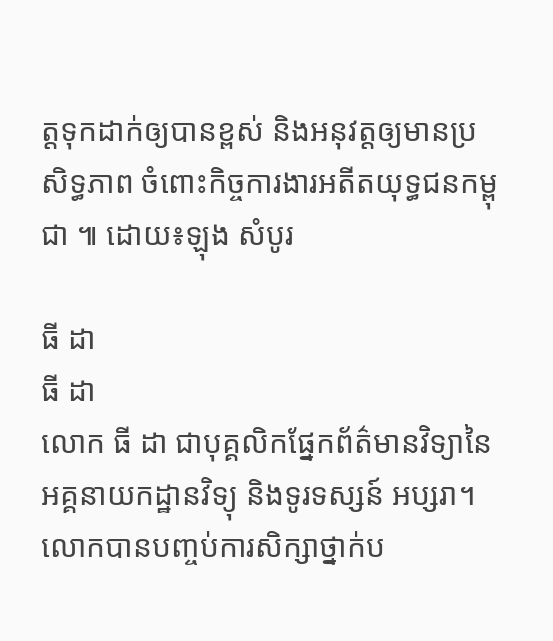ត្តទុកដាក់ឲ្យបានខ្ពស់ និងអនុវត្តឲ្យមានប្រសិទ្ធភាព ចំពោះកិច្ចការងារអតីតយុទ្ធជនកម្ពុជា ៕ ដោយ៖ឡុង សំបូរ

ធី ដា
ធី ដា
លោក ធី ដា ជាបុគ្គលិកផ្នែកព័ត៌មានវិទ្យានៃអគ្គនាយកដ្ឋានវិទ្យុ និងទូរទស្សន៍ អប្សរា។ លោកបានបញ្ចប់ការសិក្សាថ្នាក់ប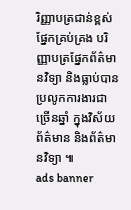រិញ្ញាបត្រជាន់ខ្ពស់ ផ្នែកគ្រប់គ្រង បរិញ្ញាបត្រផ្នែកព័ត៌មានវិទ្យា និងធ្លាប់បានប្រលូកការងារជាច្រើនឆ្នាំ ក្នុងវិស័យព័ត៌មាន និងព័ត៌មានវិទ្យា ៕
ads banner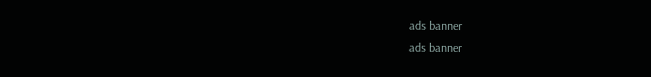ads banner
ads banner